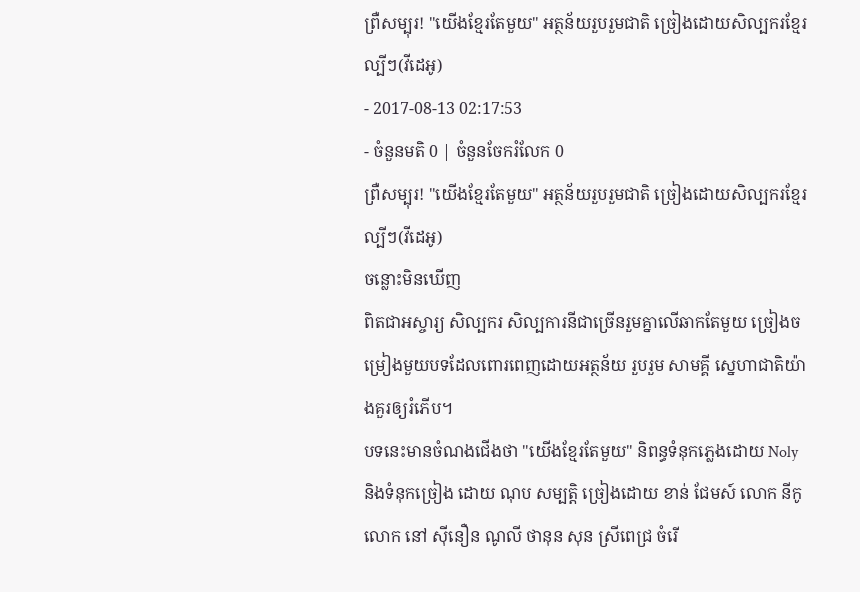ព្រឺសម្បុរ! "យើងខ្មែរតែមួយ" អត្ថន័យរួបរួមជាតិ ច្រៀងដោយសិល្បករខ្មែរល្បីៗ(វីដេអូ)
- 2017-08-13 02:17:53
- ចំនួនមតិ 0 | ចំនួនចែករំលែក 0
ព្រឺសម្បុរ! "យើងខ្មែរតែមួយ" អត្ថន័យរួបរួមជាតិ ច្រៀងដោយសិល្បករខ្មែរល្បីៗ(វីដេអូ)
ចន្លោះមិនឃើញ
ពិតជាអស្ចារ្យ សិល្បករ សិល្បការនីជាច្រើនរួមគ្នាលើឆាកតែមួយ ច្រៀងចម្រៀងមួយបទដែលពោរពេញដោយអត្ថន័យ រួបរួម សាមគ្គី ស្នេហាជាតិយ៉ាងគួរឲ្យរំភើប។
បទនេះមានចំណងជើងថា "យើងខ្មែរតែមួយ" និពន្ធទំនុកភ្លេងដោយ Noly និងទំនុកច្រៀង ដោយ ណុប សម្បត្តិ ច្រៀងដោយ ខាន់ ជែមស៍ លោក នីកូ លោក នៅ ស៊ីនឿន ណូលី ថានុន សុន ស្រីពេជ្រ ចំរើ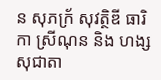ន សុភក្រ័ សុវត្ថិឌី ធារិកា ស្រីណុន និង ហង្ស សុជាតា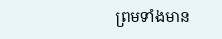ព្រមទាំងមាន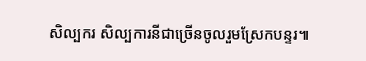សិល្បករ សិល្បការនីជាច្រើនចូលរួមស្រែកបន្ទរ៕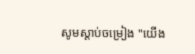សូមស្ដាប់ចម្រៀង "យើង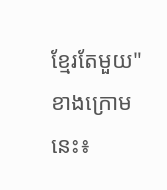ខ្មែរតែមួយ" ខាងក្រោមនេះ៖